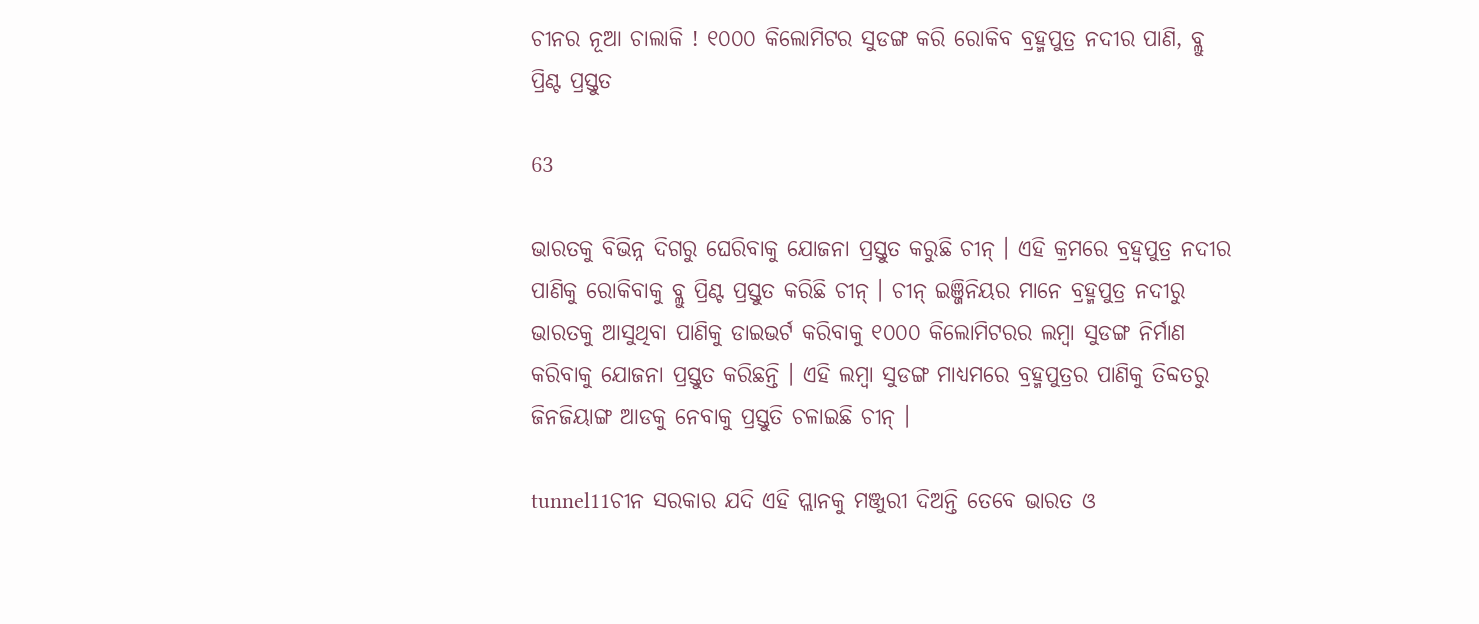ଚୀନର ନୂଆ ଚାଲାକି ! ୧୦୦୦ କିଲୋମିଟର ସୁଡଙ୍ଗ କରି ରୋକିବ ବ୍ରହ୍ମପୁତ୍ର ନଦୀର ପାଣି, ବ୍ଲୁ ପ୍ରିଣ୍ଟ ପ୍ରସ୍ତୁତ

63

ଭାରତକୁ ବିଭିନ୍ନ ଦିଗରୁ ଘେରିବାକୁ ଯୋଜନା ପ୍ରସ୍ତୁତ କରୁଛି ଚୀନ୍ । ଏହି କ୍ରମରେ ବ୍ରହ୍ୱପୁତ୍ର ନଦୀର ପାଣିକୁ ରୋକିବାକୁ ବ୍ଲୁ ପ୍ରିଣ୍ଟ ପ୍ରସ୍ତୁତ କରିଛି ଚୀନ୍ । ଚୀନ୍ ଇଞ୍ଜିନିୟର ମାନେ ବ୍ରହ୍ମପୁତ୍ର ନଦୀରୁ ଭାରତକୁ ଆସୁଥିବା ପାଣିକୁ ଡାଇଭର୍ଟ କରିବାକୁ ୧୦୦୦ କିଲୋମିଟରର ଲମ୍ବା ସୁଡଙ୍ଗ ନିର୍ମାଣ କରିବାକୁ ଯୋଜନା ପ୍ରସ୍ତୁତ କରିଛନ୍ତି । ଏହି ଲମ୍ବା ସୁଡଙ୍ଗ ମାଧ୍ୟମରେ ବ୍ରହ୍ମପୁତ୍ରର ପାଣିକୁ ତିବ୍ଦତରୁ ଜିନଜିୟାଙ୍ଗ ଆଡକୁ ନେବାକୁ ପ୍ରସ୍ତୁତି ଚଳାଇଛି ଚୀନ୍ ।

tunnel11ଚୀନ ସରକାର ଯଦି ଏହି ପ୍ଲାନକୁ ମଞ୍ଜୁରୀ ଦିଅନ୍ତି ତେବେ ଭାରତ ଓ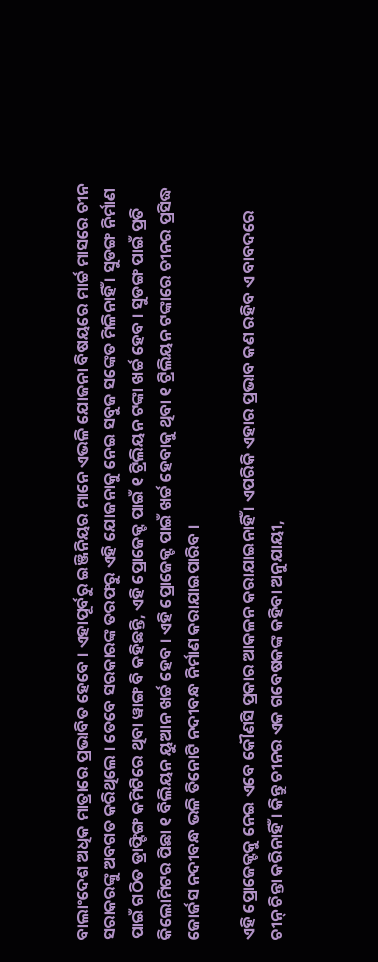ବାଲାଂଦେଶ ଅଧିକ ମାତ୍ରାରେ ପ୍ରଭାବିତ ହେବେ । ଏହାପୂର୍ବରୁ ଇଞ୍ଜିନିୟର ମାନେ ଏଭଳି ଯୋଜନା ବିଷୟରେ ମାର୍ଚ୍ଚ ମାସରେ ଚୀନ ସରାକରଙ୍କୁ ଅବଗତ କରିଥିଲେ । ତେବେ ସରକାରଙ୍କ ତରଫରୁ ଏହି ଯୋଜନାକୁ ନେଇ ସବୁଜ ସଙ୍କେତ ମିଳିନାହିଁ । ସୁଡଙ୍ଗ ନିର୍ମାଣ ପାଇଁ ଗଠିତ ଡ୍ରାଫ୍ଟିଙ୍ଗ କମିଟିରେ ଥିବା ୱାଙ୍ଗ ବି କହିଛନ୍ତି, ଏହି ପ୍ରୋଜେକ୍ଟ ପାଇଁ ୧ ଟ୍ରିଲିୟନ ଟଙ୍କା ଖର୍ଚ୍ଚ ହେବ । ସୁଡଙ୍ଗ ପାଇଁ ପ୍ରତି କିଲୋମିଟର ପିଛା ୧ ବିଲିୟନ ୟୁଆନ ଖର୍ଚ୍ଚ ହେବ । ଏହି ପ୍ରୋଜେକ୍ଟ ପାଇଁ ଖର୍ଚ୍ଚ ହେବାକୁ ଥିବା ୧ ଟ୍ରିଲିୟନ ଟଙ୍କାରେ ଚୀନର ପ୍ରସିଦ୍ଧ ଜୋର୍ଜସ ନଦୀବନ୍ଧ ଭଳି ତିନୋଟି ନଦୀବନ୍ଧ ନିର୍ମାଣ କରାଯାଇପାରିବ ।

ଏହି ପ୍ରୋଜେକ୍ଟକୁ ନେଇ ଏବେ କୌଣସି ପ୍ରକାର ଆକଳନ କରାଯାଇନାହିଁ । ଏପରିକି ଏହାର ପ୍ରଭାବ କଣ ରହିବ ଏ ବାବଦରେ ଚୀନ୍ ଚିନ୍ତା କରିନାହିଁ । କିନ୍ତୁ ଚୀନର ଏକ ଗବେଷକଙ୍କ କହିବା ଅନୁଯାୟୀ,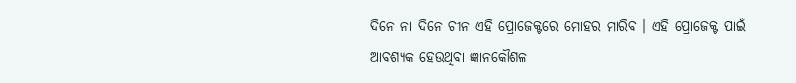ଦିନେ ନା ଦିନେ ଚୀନ ଏହି ପ୍ରୋଜେକ୍ଟରେ ମୋହର ମାରିବ । ଏହି ପ୍ରୋଜେକ୍ଟ ପାଇଁ ଆବଶ୍ୟକ ହେଉଥିବା ଜ୍ଞାନକୌଶଳ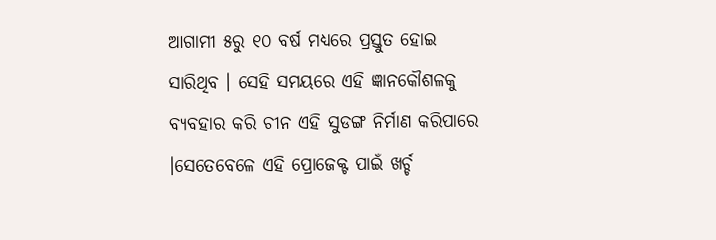ଆଗାମୀ ୫ରୁ ୧୦ ବର୍ଷ ମଧ୍ୟରେ ପ୍ରସ୍ତୁତ ହୋଇ ସାରିଥିବ । ସେହି ସମୟରେ ଏହି ଜ୍ଞାନକୌଶଳକୁ ବ୍ୟବହାର କରି ଚୀନ ଏହି ସୁଡଙ୍ଗ ନିର୍ମାଣ କରିପାରେ ।ସେତେବେଳେ ଏହି ପ୍ରୋଜେକ୍ଟ ପାଇଁ ଖର୍ଚ୍ଚ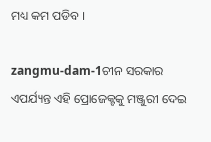ମଧ୍ୟ କମ ପଡିବ ।

zangmu-dam-1ଚୀନ ସରକାର ଏପର୍ଯ୍ୟନ୍ତ ଏହି ପ୍ରୋଜେକ୍ଟକୁ ମଞ୍ଜୁରୀ ଦେଇ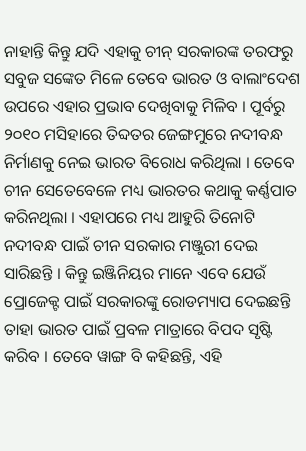ନାହାନ୍ତି କିନ୍ତୁ ଯଦି ଏହାକୁ ଚୀନ୍ ସରକାରଙ୍କ ତରଫରୁ ସବୁଜ ସଙ୍କେତ ମିଳେ ତେବେ ଭାରତ ଓ ବାଲାଂଦେଶ ଉପରେ ଏହାର ପ୍ରଭାବ ଦେଖିବାକୁ ମିଳିବ । ପୂର୍ବରୁ ୨୦୧୦ ମସିହାରେ ତିବ୍ଦତର ଜେଙ୍ଗମୁରେ ନଦୀବନ୍ଧ ନିର୍ମାଣକୁ ନେଇ ଭାରତ ବିରୋଧ କରିଥିଲା । ତେବେ ଚୀନ ସେତେବେଳେ ମଧ୍ୟ ଭାରତର କଥାକୁ କର୍ଣ୍ଣପାତ କରିନଥିଲା । ଏହାପରେ ମଧ୍ୟ ଆହୁରି ତିନୋଟି ନଦୀବନ୍ଧ ପାଇଁ ଚୀନ ସରକାର ମଞ୍ଜୁରୀ ଦେଇ ସାରିଛନ୍ତି । କିନ୍ତୁ ଇଞ୍ଜିନିୟର ମାନେ ଏବେ ଯେଉଁ ପ୍ରୋଜେକ୍ଟ ପାଇଁ ସରକାରଙ୍କୁ ରୋଡମ୍ୟାପ ଦେଇଛନ୍ତି ତାହା ଭାରତ ପାଇଁ ପ୍ରବଳ ମାତ୍ରାରେ ବିପଦ ସୃଷ୍ଟି କରିବ । ତେବେ ୱାଙ୍ଗ ବି କହିଛନ୍ତି, ଏହି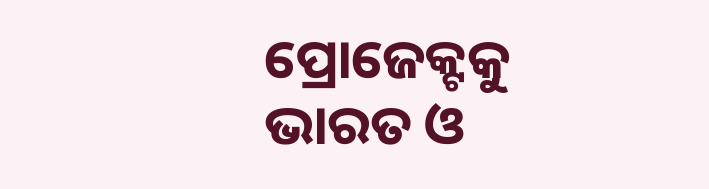ପ୍ରୋଜେକ୍ଟକୁ ଭାରତ ଓ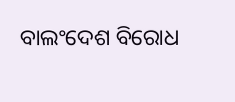ବାଲଂଦେଶ ବିରୋଧ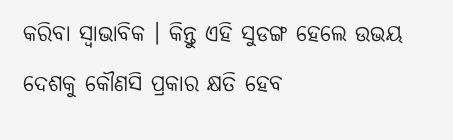କରିବା ସ୍ୱାଭାବିକ । କିନ୍ତୁ ଏହି ସୁଡଙ୍ଗ ହେଲେ ଉଭୟ ଦେଶକୁ କୌଣସି ପ୍ରକାର କ୍ଷତି ହେବ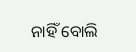ନାହିଁ ବୋଲି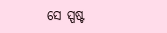ସେ ସ୍ପଷ୍ଟ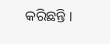କରିଛନ୍ତି ।